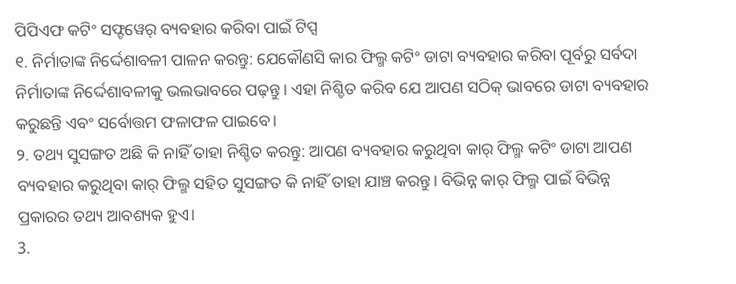ପିପିଏଫ କଟିଂ ସଫ୍ଟୱେର୍ ବ୍ୟବହାର କରିବା ପାଇଁ ଟିପ୍ସ
୧. ନିର୍ମାତାଙ୍କ ନିର୍ଦ୍ଦେଶାବଳୀ ପାଳନ କରନ୍ତୁ: ଯେକୌଣସି କାର ଫିଲ୍ମ କଟିଂ ଡାଟା ବ୍ୟବହାର କରିବା ପୂର୍ବରୁ ସର୍ବଦା ନିର୍ମାତାଙ୍କ ନିର୍ଦ୍ଦେଶାବଳୀକୁ ଭଲଭାବରେ ପଢ଼ନ୍ତୁ। ଏହା ନିଶ୍ଚିତ କରିବ ଯେ ଆପଣ ସଠିକ୍ ଭାବରେ ଡାଟା ବ୍ୟବହାର କରୁଛନ୍ତି ଏବଂ ସର୍ବୋତ୍ତମ ଫଳାଫଳ ପାଇବେ।
୨. ତଥ୍ୟ ସୁସଙ୍ଗତ ଅଛି କି ନାହିଁ ତାହା ନିଶ୍ଚିତ କରନ୍ତୁ: ଆପଣ ବ୍ୟବହାର କରୁଥିବା କାର୍ ଫିଲ୍ମ କଟିଂ ଡାଟା ଆପଣ ବ୍ୟବହାର କରୁଥିବା କାର୍ ଫିଲ୍ମ ସହିତ ସୁସଙ୍ଗତ କି ନାହିଁ ତାହା ଯାଞ୍ଚ କରନ୍ତୁ। ବିଭିନ୍ନ କାର୍ ଫିଲ୍ମ ପାଇଁ ବିଭିନ୍ନ ପ୍ରକାରର ତଥ୍ୟ ଆବଶ୍ୟକ ହୁଏ।
3.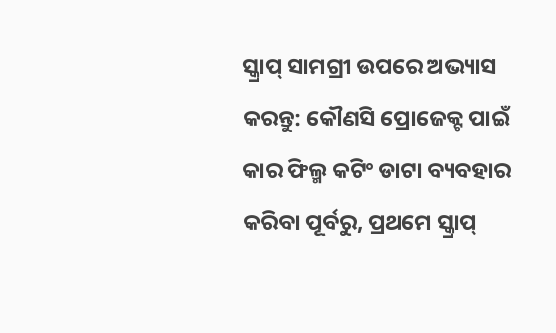ସ୍କ୍ରାପ୍ ସାମଗ୍ରୀ ଉପରେ ଅଭ୍ୟାସ କରନ୍ତୁ: କୌଣସି ପ୍ରୋଜେକ୍ଟ ପାଇଁ କାର ଫିଲ୍ମ କଟିଂ ଡାଟା ବ୍ୟବହାର କରିବା ପୂର୍ବରୁ, ପ୍ରଥମେ ସ୍କ୍ରାପ୍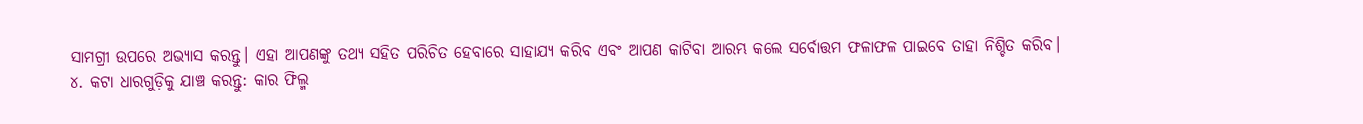ସାମଗ୍ରୀ ଉପରେ ଅଭ୍ୟାସ କରନ୍ତୁ। ଏହା ଆପଣଙ୍କୁ ତଥ୍ୟ ସହିତ ପରିଚିତ ହେବାରେ ସାହାଯ୍ୟ କରିବ ଏବଂ ଆପଣ କାଟିବା ଆରମ୍ଭ କଲେ ସର୍ବୋତ୍ତମ ଫଳାଫଳ ପାଇବେ ତାହା ନିଶ୍ଚିତ କରିବ।
୪. କଟା ଧାରଗୁଡ଼ିକୁ ଯାଞ୍ଚ କରନ୍ତୁ: କାର ଫିଲ୍ମ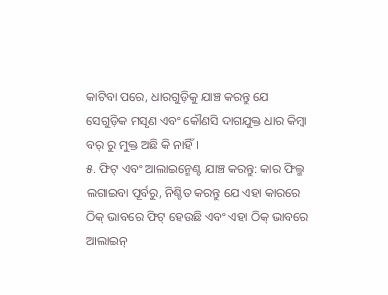କାଟିବା ପରେ, ଧାରଗୁଡ଼ିକୁ ଯାଞ୍ଚ କରନ୍ତୁ ଯେ ସେଗୁଡ଼ିକ ମସୃଣ ଏବଂ କୌଣସି ଦାଗଯୁକ୍ତ ଧାର କିମ୍ବା ବର୍ ରୁ ମୁକ୍ତ ଅଛି କି ନାହିଁ।
୫. ଫିଟ୍ ଏବଂ ଆଲାଇନ୍ମେଣ୍ଟ ଯାଞ୍ଚ କରନ୍ତୁ: କାର ଫିଲ୍ମ ଲଗାଇବା ପୂର୍ବରୁ, ନିଶ୍ଚିତ କରନ୍ତୁ ଯେ ଏହା କାରରେ ଠିକ୍ ଭାବରେ ଫିଟ୍ ହେଉଛି ଏବଂ ଏହା ଠିକ୍ ଭାବରେ ଆଲାଇନ୍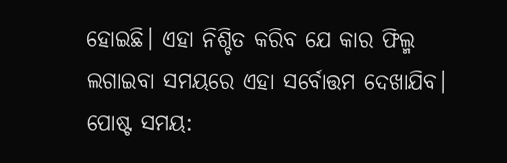ହୋଇଛି। ଏହା ନିଶ୍ଚିତ କରିବ ଯେ କାର ଫିଲ୍ମ ଲଗାଇବା ସମୟରେ ଏହା ସର୍ବୋତ୍ତମ ଦେଖାଯିବ।
ପୋଷ୍ଟ ସମୟ: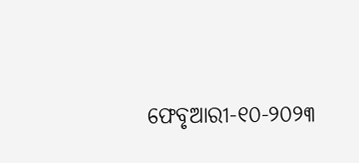ଫେବୃଆରୀ-୧୦-୨୦୨୩